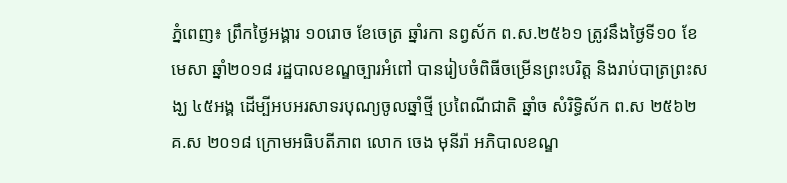ភ្នំពេញ៖ ព្រឹកថ្ងៃអង្គារ ១០រោច ខែចេត្រ ឆ្នាំរកា នព្វស័ក ព.ស.២៥៦១ ត្រូវនឹងថ្ងៃទី១០ ខែមេសា ឆ្នាំ២០១៨ រដ្ឋបាលខណ្ឌច្បារអំពៅ បានរៀបចំពិធីចម្រើនព្រះបរិត្ត និងរាប់បាត្រព្រះសង្ឃ ៤៥អង្គ ដើម្បីអបអរសាទរបុណ្យចូលឆ្នាំថ្មី ប្រពៃណីជាតិ ឆ្នាំច សំរិទ្ធិស័ក ព.ស ២៥៦២ គ.ស ២០១៨ ក្រោមអធិបតីភាព លោក ចេង មុនីរ៉ា អភិបាលខណ្ឌ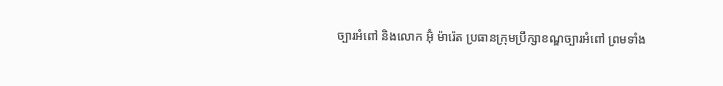ច្បារអំពៅ និងលោក អ៊ុំ ម៉ារ៉េត ប្រធានក្រុមប្រឹក្សាខណ្ឌច្បារអំពៅ ព្រមទាំង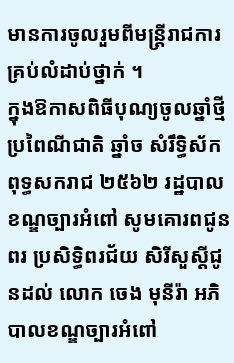មានការចូលរួមពីមន្ដ្រីរាជការគ្រប់លំដាប់ថ្នាក់ ។
ក្នុងឱកាសពិធីបុណ្យចូលឆ្នាំថ្មី ប្រពៃណីជាតិ ឆ្នាំច សំរឹទ្ធិស័ក ពុទ្ធសករាជ ២៥៦២ រដ្ឋបាលខណ្ឌច្បារអំពៅ សូមគោរពជូនពរ ប្រសិទ្ធិពរជ័យ សិរីសួស្ដីជូនដល់ លោក ចេង មុនីរ៉ា អភិបាលខណ្ឌច្បារអំពៅ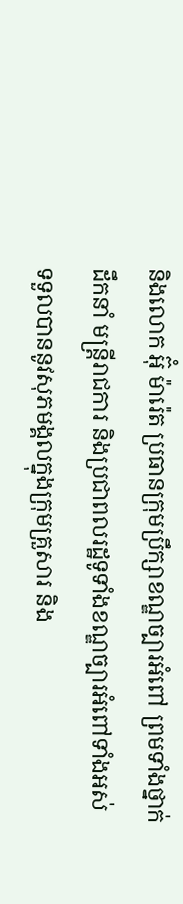និងលោក អ៊ុំ ម៉ារ៉េត ប្រធានក្រុមប្រឹក្សាខណ្ឌច្បារអំពៅ ព្រមទាំងថ្នាក់ដឹកនាំ មន្ដ្រីរាជការ និងប្រជាពលរដ្ឋទូទាំងខណ្ឌច្បារអំពៅទាំងអស់ ទទួលបាននូវសុភមង្គលក្នុងក្រុមគ្រួសារ និង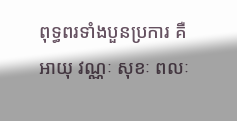ពុទ្ធពរទាំងបួនប្រការ គឺអាយុ វណ្ណៈ សុខៈ ពលៈ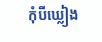កុំបីឃ្លៀង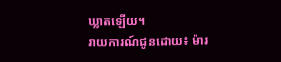ឃ្លាតឡើយ។
រាយការណ៍ជូនដោយ៖ ម៉ារ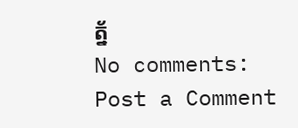ត្ន័
No comments:
Post a Comment